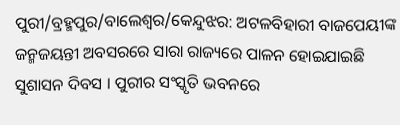ପୁରୀ/ବ୍ରହ୍ମପୁର/ବାଲେଶ୍ୱର/କେନ୍ଦୁଝର: ଅଟଳବିହାରୀ ବାଜପେୟୀଙ୍କ ଜନ୍ମଜୟନ୍ତୀ ଅବସରରେ ସାରା ରାଜ୍ୟରେ ପାଳନ ହୋଇଯାଇଛି ସୁଶାସନ ଦିବସ । ପୁରୀର ସଂସ୍କୃତି ଭବନରେ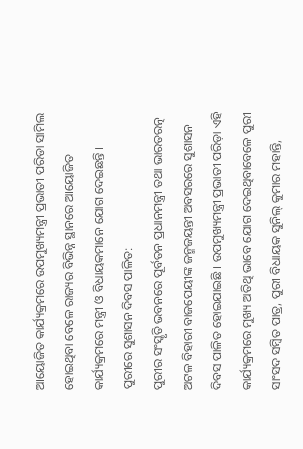ଆୟୋଜିତ କାର୍ଯ୍ୟକ୍ରମରେ ଉପମୁଖ୍ୟମନ୍ତ୍ରୀ ପ୍ରଭାତୀ ପରିଡା ସାମିଲ ହୋଇଥିବା ବେଳେ ରାଜ୍ୟର ବିଭିନ୍ନ ସ୍ଥାନରେ ଆୟୋଜିତ କାର୍ଯ୍ୟକ୍ରମରେ ମନ୍ତ୍ରୀ ଓ ବିଧାୟକମାନେ ଯୋଗ ଦେଇଛନ୍ତି ।
ପୁରୀରେ ସୁଶାସନ ଦିବସ ପାଳିତ:
ପୁରୀର ସଂସ୍କୃତି ଭବନରେ ପୂର୍ବତନ ପ୍ରଧାନମନ୍ତ୍ରୀ ତଥା ଭାରତରତ୍ନ ଅଟଳ ବିହାରୀ ବାଜପେୟୀଙ୍କ ଜନ୍ମଜୟନ୍ତୀ ଅବସରରେ ସୁଶାସନ ଦିବସ ପାଳିତ ହୋଇଯାଇଛି । ଉପମୁଖ୍ୟମନ୍ତ୍ରୀ ପ୍ରଭାତୀ ପରିଡ଼ା ଏହି କାର୍ଯ୍ୟକ୍ରମରେ ମୁଖ୍ୟ ଅତିଥି ଭାବେ ଯୋଗ ଦେଇଥିବାବେଳେ ପୁରୀ ସାଂସଦ ସମ୍ବିତ ପାତ୍ର, ପୁରୀ ବିଧାୟକ ସୁନିଲ୍ କୁମାର ମହାନ୍ତି,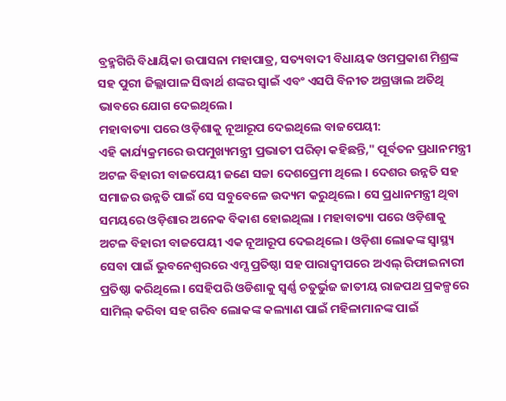ବ୍ରହ୍ମଗିରି ବିଧାୟିକା ଉପାସନା ମହାପାତ୍ର, ସତ୍ୟବାଦୀ ବିଧାୟକ ଓମପ୍ରକାଶ ମିଶ୍ରଙ୍କ ସହ ପୁରୀ ଜିଲ୍ଲାପାଳ ସିଦ୍ଧାର୍ଥ ଶଙ୍କର ସ୍ବାଇଁ ଏବଂ ଏସପି ବିନୀତ ଅଗ୍ରୱାଲ ଅତିଥି ଭାବରେ ଯୋଗ ଦେଇଥିଲେ।
ମହାବାତ୍ୟା ପରେ ଓଡ଼ିଶାକୁ ନୂଆରୂପ ଦେଇଥିଲେ ବାଜପେୟୀ:
ଏହି କାର୍ଯ୍ୟକ୍ରମରେ ଉପମୁଖ୍ୟମନ୍ତ୍ରୀ ପ୍ରଭାତୀ ପରିଡ଼ା କହିଛନ୍ତି," ପୂର୍ବତନ ପ୍ରଧାନମନ୍ତ୍ରୀ ଅଟଳ ବିହାରୀ ବାଜପେୟୀ ଜଣେ ସଚ୍ଚା ଦେଶପ୍ରେମୀ ଥିଲେ । ଦେଶର ଉନ୍ନତି ସହ ସମାଜର ଉନ୍ନତି ପାଇଁ ସେ ସବୁବେଳେ ଉଦ୍ୟମ କରୁଥିଲେ । ସେ ପ୍ରଧାନମନ୍ତ୍ରୀ ଥିବା ସମୟରେ ଓଡ଼ିଶାର ଅନେକ ବିକାଶ ହୋଇଥିଲା । ମହାବାତ୍ୟା ପରେ ଓଡ଼ିଶାକୁ ଅଟଳ ବିହାରୀ ବାଜପେୟୀ ଏକ ନୂଆରୂପ ଦେଇଥିଲେ । ଓଡ଼ିଶା ଲୋକଙ୍କ ସ୍ବାସ୍ଥ୍ୟ ସେବା ପାଇଁ ଭୁବନେଶ୍ୱରରେ ଏମ୍ସ ପ୍ରତିଷ୍ଠା ସହ ପାରାଦ୍ବୀପରେ ଅଏଲ୍ ରିଫାଇନାରୀ ପ୍ରତିଷ୍ଠା କରିଥିଲେ। ସେହିପରି ଓଡିଶାକୁ ସ୍ବର୍ଣ୍ଣ ଚତୁର୍ଭୁଜ ଜାତୀୟ ରାଜପଥ ପ୍ରକଳ୍ପରେ ସାମିଲ୍ କରିବା ସହ ଗରିବ ଲୋକଙ୍କ କଲ୍ୟାଣ ପାଇଁ ମହିଳାମାନଙ୍କ ପାଇଁ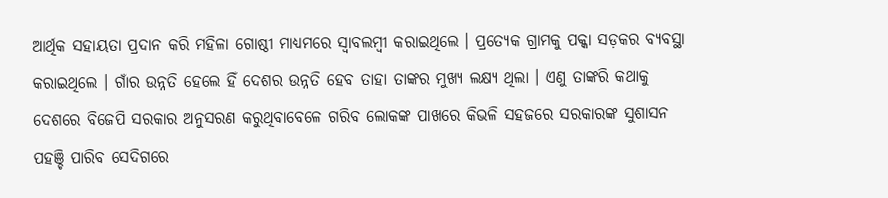ଆର୍ଥିକ ସହାୟତା ପ୍ରଦାନ କରି ମହିଳା ଗୋଷ୍ଠୀ ମାଧ୍ୟମରେ ସ୍ବାବଲମ୍ବୀ କରାଇଥିଲେ । ପ୍ରତ୍ୟେକ ଗ୍ରାମକୁ ପକ୍କା ସଡ଼କର ବ୍ୟବସ୍ଥା କରାଇଥିଲେ । ଗାଁର ଉନ୍ନତି ହେଲେ ହିଁ ଦେଶର ଉନ୍ନତି ହେବ ତାହା ତାଙ୍କର ମୁଖ୍ୟ ଲକ୍ଷ୍ୟ ଥିଲା । ଏଣୁ ତାଙ୍କରି କଥାକୁ ଦେଶରେ ବିଜେପି ସରକାର ଅନୁସରଣ କରୁଥିବାବେଳେ ଗରିବ ଲୋକଙ୍କ ପାଖରେ କିଭଳି ସହଜରେ ସରକାରଙ୍କ ସୁଶାସନ ପହଞ୍ଚି ପାରିବ ସେଦିଗରେ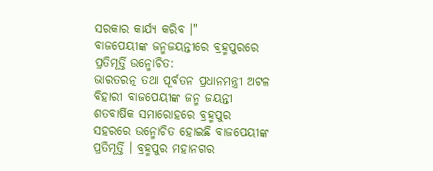ସରକାର କାର୍ଯ୍ୟ କରିବ ।"
ବାଜପେୟୀଙ୍କ ଜନ୍ମଜୟନ୍ତୀରେ ବ୍ରହ୍ମପୁରରେ ପ୍ରତିମୂର୍ତ୍ତି ଉନ୍ମୋଚିତ:
ଭାରତରତ୍ନ ତଥା ପୂର୍ବତନ ପ୍ରଧାନମନ୍ତ୍ରୀ ଅଟଳ ବିହାରୀ ବାଜପେୟୀଙ୍କ ଜନ୍ମ ଜୟନ୍ତୀ ଶତବାର୍ଷିକ ସମାରୋହରେ ବ୍ରହ୍ମପୁର ସହରରେ ଉନ୍ମୋଚିତ ହୋଇଛି ବାଜପେୟୀଙ୍କ ପ୍ରତିମୂର୍ତ୍ତି । ବ୍ରହ୍ମପୁର ମହାନଗର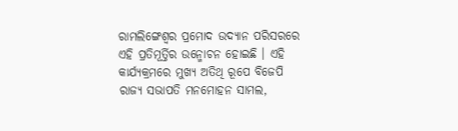ରାମଲିଙ୍ଗେଶ୍ୱର ପ୍ରମୋଦ ଉଦ୍ୟାନ ପରିସରରେ ଏହି ପ୍ରତିମୂର୍ତ୍ତିର ଉନ୍ମୋଚନ ହୋଇଛି । ଏହି କାର୍ଯ୍ୟକ୍ରମରେ ମୁଖ୍ୟ ଅତିଥି ରୂପେ ବିଜେପି ରାଜ୍ୟ ସଭାପତି ମନମୋହନ ସାମଲ,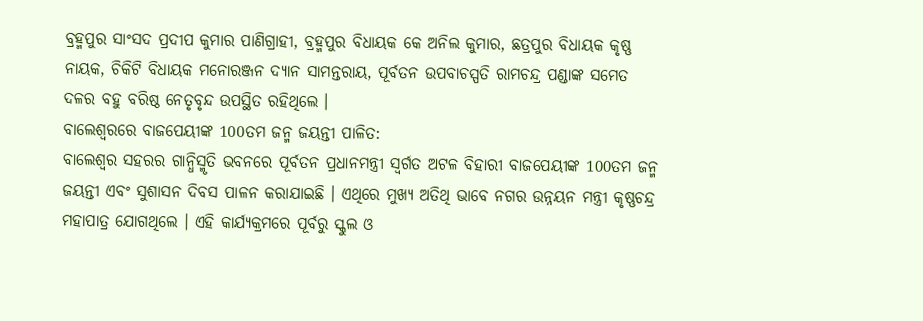ବ୍ରହ୍ମପୁର ସାଂସଦ ପ୍ରଦୀପ କୁମାର ପାଣିଗ୍ରାହୀ, ବ୍ରହ୍ମପୁର ବିଧାୟକ କେ ଅନିଲ କୁମାର, ଛତ୍ରପୁର ବିଧାୟକ କୃଷ୍ଣ ନାୟକ, ଚିକିଟି ବିଧାୟକ ମନୋରଞ୍ଜନ ଦ୍ୟାନ ସାମନ୍ତରାୟ, ପୂର୍ବତନ ଉପବାଚସ୍ପତି ରାମଚନ୍ଦ୍ର ପଣ୍ଡାଙ୍କ ସମେତ ଦଳର ବହୁ ବରିଷ୍ଠ ନେତୃବୃନ୍ଦ ଉପସ୍ଥିତ ରହିଥିଲେ ।
ବାଲେଶ୍ୱରରେ ବାଜପେୟୀଙ୍କ 100ତମ ଜନ୍ମ ଜୟନ୍ତୀ ପାଳିତ:
ବାଲେଶ୍ୱର ସହରର ଗାନ୍ଧିସ୍ମୃତି ଭବନରେ ପୂର୍ବତନ ପ୍ରଧାନମନ୍ତ୍ରୀ ସ୍ବର୍ଗତ ଅଟଳ ବିହାରୀ ବାଜପେୟୀଙ୍କ 100ତମ ଜନ୍ମ ଜୟନ୍ତୀ ଏବଂ ସୁଶାସନ ଦିବସ ପାଳନ କରାଯାଇଛି । ଏଥିରେ ମୁଖ୍ୟ ଅତିଥି ଭାବେ ନଗର ଉନ୍ନୟନ ମନ୍ତ୍ରୀ କୃଷ୍ଣଚନ୍ଦ୍ର ମହାପାତ୍ର ଯୋଗଥିଲେ । ଏହି କାର୍ଯ୍ୟକ୍ରମରେ ପୂର୍ବରୁ ସ୍କୁଲ ଓ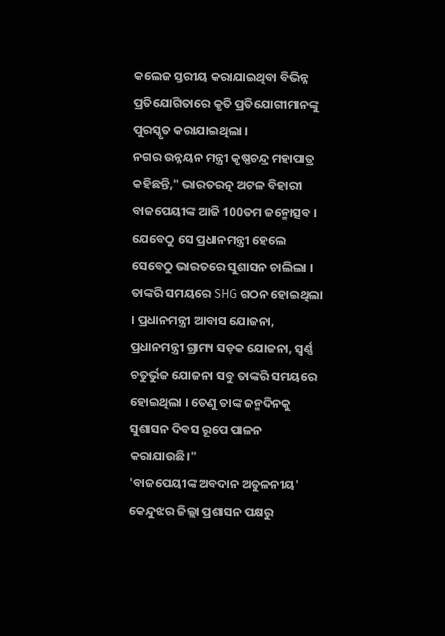କଲେଜ ସ୍ତରୀୟ କରାଯାଇଥିବା ବିଭିନ୍ନ ପ୍ରତିଯୋଗିତାରେ କୃତି ପ୍ରତିଯୋଗୀମାନଙ୍କୁ ପୁରସ୍କୃତ କରାଯାଇଥିଲା ।
ନଗର ଉନ୍ନୟନ ମନ୍ତ୍ରୀ କୃଷ୍ଣଚନ୍ଦ୍ର ମହାପାତ୍ର କହିଛନ୍ତି," ଭାରତରତ୍ନ ଅଟଳ ବିହାରୀ ବାଜପେୟୀଙ୍କ ଆଜି 100ତମ ଜନ୍ମୋତ୍ସବ । ଯେବେଠୁ ସେ ପ୍ରଧାନମନ୍ତ୍ରୀ ହେଲେ ସେବେଠୁ ଭାରତରେ ସୁଶାସନ ଚାଲିଲା । ତାଙ୍କରି ସମୟରେ SHG ଗଠନ ହୋଇଥିଲା । ପ୍ରଧାନମନ୍ତ୍ରୀ ଆବାସ ଯୋଜନା, ପ୍ରଧାନମନ୍ତ୍ରୀ ଗ୍ରାମ୍ୟ ସଡ଼କ ଯୋଜନା, ସ୍ୱର୍ଣ୍ଣ ଚତୁର୍ଭୁଜ ଯୋଜନା ସବୁ ତାଙ୍କରି ସମୟରେ ହୋଇଥିଲା । ତେଣୁ ତାଙ୍କ ଜନ୍ମଦିନକୁ ସୁଶାସନ ଦିବସ ରୂପେ ପାଳନ କରାଯାଉଛି।"
'ବାଜପେୟୀଙ୍କ ଅବଦାନ ଅତୁଳନୀୟ'
କେନ୍ଦୁଝର ଜିଲ୍ଲା ପ୍ରଶାସନ ପକ୍ଷରୁ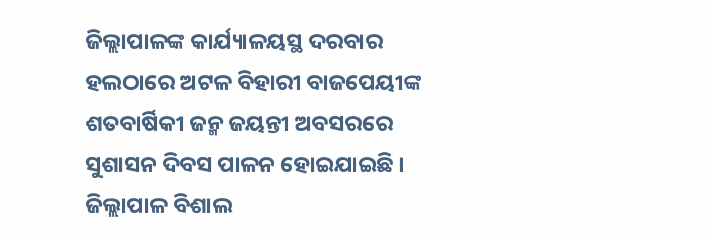ଜିଲ୍ଲାପାଳଙ୍କ କାର୍ଯ୍ୟାଳୟସ୍ଥ ଦରବାର ହଲଠାରେ ଅଟଳ ବିହାରୀ ବାଜପେୟୀଙ୍କ ଶତବାର୍ଷିକୀ ଜନ୍ମ ଜୟନ୍ତୀ ଅବସରରେ ସୁଶାସନ ଦିବସ ପାଳନ ହୋଇଯାଇଛି । ଜିଲ୍ଲାପାଳ ବିଶାଲ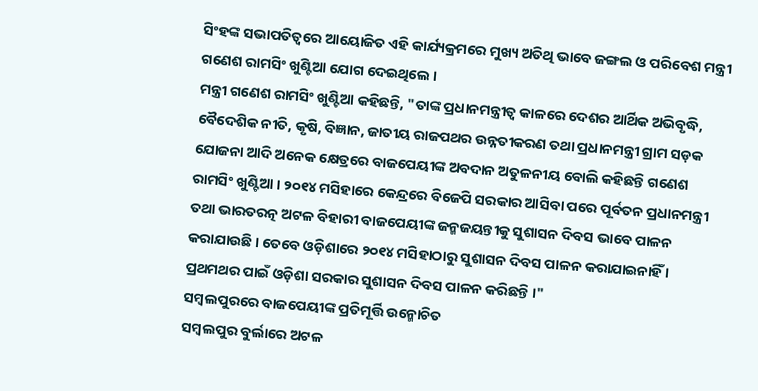ସିଂହଙ୍କ ସଭାପତିତ୍ୱରେ ଆୟୋଜିତ ଏହି କାର୍ଯ୍ୟକ୍ରମରେ ମୁଖ୍ୟ ଅତିଥି ଭାବେ ଜଙ୍ଗଲ ଓ ପରିବେଶ ମନ୍ତ୍ରୀ ଗଣେଶ ରାମସିଂ ଖୁଣ୍ଟିଆ ଯୋଗ ଦେଇଥିଲେ ।
ମନ୍ତ୍ରୀ ଗଣେଶ ରାମସିଂ ଖୁଣ୍ଟିଆ କହିଛନ୍ତି, "ତାଙ୍କ ପ୍ରଧାନମନ୍ତ୍ରୀତ୍ୱ କାଳରେ ଦେଶର ଆର୍ଥିକ ଅଭିବୃଦ୍ଧି, ବୈଦେଶିକ ନୀତି, କୃଷି, ବିଜ୍ଞାନ, ଜାତୀୟ ରାଜପଥର ଉନ୍ନତୀକରଣ ତଥା ପ୍ରଧାନମନ୍ତ୍ରୀ ଗ୍ରାମ ସଡ଼କ ଯୋଜନା ଆଦି ଅନେକ କ୍ଷେତ୍ରରେ ବାଜପେୟୀଙ୍କ ଅବଦାନ ଅତୁଳନୀୟ ବୋଲି କହିଛନ୍ତି ଗଣେଶ ରାମସିଂ ଖୁଣ୍ଟିଆ । ୨୦୧୪ ମସିହାରେ କେନ୍ଦ୍ରରେ ବିଜେପି ସରକାର ଆସିବା ପରେ ପୂର୍ବତନ ପ୍ରଧାନମନ୍ତ୍ରୀ ତଥା ଭାରତରତ୍ନ ଅଟଳ ବିହାରୀ ବାଜପେୟୀଙ୍କ ଜନ୍ମଜୟନ୍ତୀକୁ ସୁଶାସନ ଦିବସ ଭାବେ ପାଳନ କରାଯାଉଛି । ତେବେ ଓଡ଼ିଶାରେ ୨୦୧୪ ମସିହାଠାରୁ ସୁଶାସନ ଦିବସ ପାଳନ କରାଯାଇନାହିଁ । ପ୍ରଥମଥର ପାଇଁ ଓଡ଼ିଶା ସରକାର ସୁଶାସନ ଦିବସ ପାଳନ କରିଛନ୍ତି ।"
ସମ୍ବଲପୁରରେ ବାଜପେୟୀଙ୍କ ପ୍ରତିମୂର୍ତ୍ତି ଉନ୍ମୋଚିତ
ସମ୍ବଲପୁର ବୁର୍ଲାରେ ଅଟଳ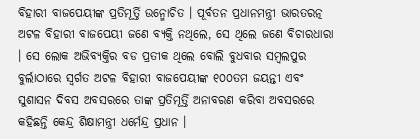ବିହାରୀ ବାଜପେୟୀଙ୍କ ପ୍ରତିମୂର୍ତ୍ତି ଉନ୍ମୋଚିତ । ପୂର୍ବତନ ପ୍ରଧାନମନ୍ତ୍ରୀ ଭାରତରତ୍ନ ଅଟଳ ବିହାରୀ ବାଜପେୟୀ ଜଣେ ବ୍ୟକ୍ତି ନଥିଲେ, ସେ ଥିଲେ ଜଣେ ବିଚାରଧାରା । ସେ ଲୋକ ଅଭିବ୍ୟକ୍ତିର ବଡ ପ୍ରତୀକ ଥିଲେ ବୋଲି ବୁଧବାର ସମ୍ବଲପୁର ବୁର୍ଲାଠାରେ ସ୍ୱର୍ଗତ ଅଟଳ ବିହାରୀ ବାଜପେୟୀଙ୍କ ୧୦୦ତମ ଜୟନ୍ତୀ ଏବଂ ସୁଶାସନ ଦିବସ ଅବସରରେ ତାଙ୍କ ପ୍ରତିମୂର୍ତ୍ତି ଅନାବରଣ କରିବା ଅବସରରେ କହିଛନ୍ତି କେନ୍ଦ୍ର ଶିକ୍ଷାମନ୍ତ୍ରୀ ଧର୍ମେନ୍ଦ୍ର ପ୍ରଧାନ ।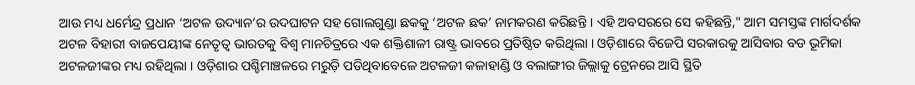ଆଉ ମଧ୍ୟ ଧର୍ମେନ୍ଦ୍ର ପ୍ରଧାନ ‘ଅଟଳ ଉଦ୍ୟାନ’ର ଉଦଘାଟନ ସହ ଗୋଲଗୁଣ୍ଡା ଛକକୁ ‘ଅଟଳ ଛକ’ ନାମକରଣ କରିଛନ୍ତି । ଏହି ଅବସରରେ ସେ କହିଛନ୍ତି," ଆମ ସମସ୍ତଙ୍କ ମାର୍ଗଦର୍ଶକ ଅଟଳ ବିହାରୀ ବାଜପେୟୀଙ୍କ ନେତୃତ୍ୱ ଭାରତକୁ ବିଶ୍ୱ ମାନଚିତ୍ରରେ ଏକ ଶକ୍ତିଶାଳୀ ରାଷ୍ଟ୍ର ଭାବରେ ପ୍ରତିଷ୍ଠିତ କରିଥିଲା । ଓଡ଼ିଶାରେ ବିଜେପି ସରକାରକୁ ଆସିବାର ବଡ ଭୂମିକା ଅଟଳଜୀଙ୍କର ମଧ୍ୟ ରହିଥିଲା । ଓଡ଼ିଶାର ପଶ୍ଚିମାଞ୍ଚଳରେ ମରୁଡ଼ି ପଡିଥିବାବେଳେ ଅଟଳଜୀ କଳାହାଣ୍ଡି ଓ ବଲାଙ୍ଗୀର ଜିଲ୍ଲାକୁ ଟ୍ରେନରେ ଆସି ସ୍ଥିତି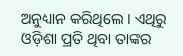ଅନୁଧ୍ୟାନ କରିଥିଲେ । ଏଥିରୁ ଓଡ଼ିଶା ପ୍ରତି ଥିବା ତାଙ୍କର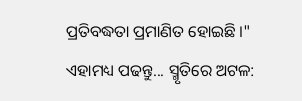ପ୍ରତିବଦ୍ଧତା ପ୍ରମାଣିତ ହୋଇଛି ।"
ଏହାମଧ୍ୟ ପଢନ୍ତୁ... ସ୍ମୃତିରେ ଅଟଳ: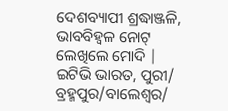ଦେଶବ୍ୟାପୀ ଶ୍ରଦ୍ଧାଞ୍ଜଳି, ଭାବବିହ୍ବଳ ନୋଟ୍ ଲେଖିଲେ ମୋଦି |
ଇଟିଭି ଭାରତ, ପୁରୀ/ ବ୍ରହ୍ମପୁର/ବାଲେଶ୍ୱର/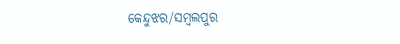କେନ୍ଦୁଝର/ସମ୍ବଲପୁର